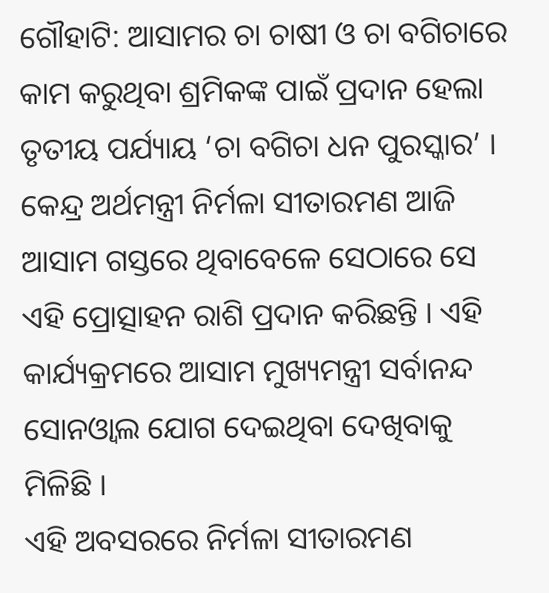ଗୌହାଟି: ଆସାମର ଚା ଚାଷୀ ଓ ଚା ବଗିଚାରେ କାମ କରୁଥିବା ଶ୍ରମିକଙ୍କ ପାଇଁ ପ୍ରଦାନ ହେଲା ତୃତୀୟ ପର୍ଯ୍ୟାୟ ‘ଚା ବଗିଚା ଧନ ପୁରସ୍କାର’ । କେନ୍ଦ୍ର ଅର୍ଥମନ୍ତ୍ରୀ ନିର୍ମଳା ସୀତାରମଣ ଆଜି ଆସାମ ଗସ୍ତରେ ଥିବାବେଳେ ସେଠାରେ ସେ ଏହି ପ୍ରୋତ୍ସାହନ ରାଶି ପ୍ରଦାନ କରିଛନ୍ତି । ଏହି କାର୍ଯ୍ୟକ୍ରମରେ ଆସାମ ମୁଖ୍ୟମନ୍ତ୍ରୀ ସର୍ବାନନ୍ଦ ସୋନଓ୍ବାଲ ଯୋଗ ଦେଇଥିବା ଦେଖିବାକୁ ମିଳିଛି ।
ଏହି ଅବସରରେ ନିର୍ମଳା ସୀତାରମଣ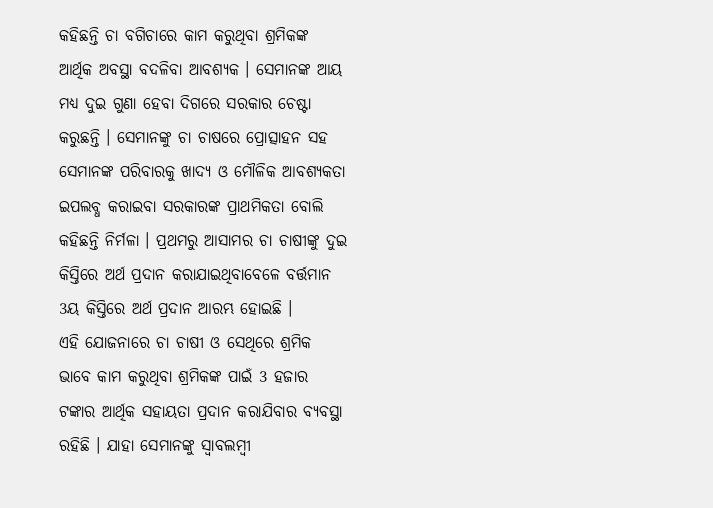କହିଛନ୍ତି ଚା ବଗିଚାରେ କାମ କରୁଥିବା ଶ୍ରମିକଙ୍କ ଆର୍ଥିକ ଅବସ୍ଥା ବଦଳିବା ଆବଶ୍ୟକ । ସେମାନଙ୍କ ଆୟ ମଧ୍ୟ ଦୁଇ ଗୁଣା ହେବା ଦିଗରେ ସରକାର ଚେଷ୍ଟା କରୁଛନ୍ତି । ସେମାନଙ୍କୁ ଚା ଚାଷରେ ପ୍ରୋତ୍ସାହନ ସହ ସେମାନଙ୍କ ପରିବାରକୁ ଖାଦ୍ୟ ଓ ମୌଳିକ ଆବଶ୍ୟକତା ଇପଲବ୍ଧ କରାଇବା ସରକାରଙ୍କ ପ୍ରାଥମିକତା ବୋଲି କହିଛନ୍ତି ନିର୍ମଳା । ପ୍ରଥମରୁ ଆସାମର ଚା ଚାଷୀଙ୍କୁ ଦୁଇ କିସ୍ତିରେ ଅର୍ଥ ପ୍ରଦାନ କରାଯାଇଥିବାବେଳେ ବର୍ତ୍ତମାନ 3ୟ କିସ୍ତିରେ ଅର୍ଥ ପ୍ରଦାନ ଆରମ୍ଭ ହୋଇଛି ।
ଏହି ଯୋଜନାରେ ଚା ଚାଷୀ ଓ ସେଥିରେ ଶ୍ରମିକ ଭାବେ କାମ କରୁଥିବା ଶ୍ରମିକଙ୍କ ପାଇଁ 3 ହଜାର ଟଙ୍କାର ଆର୍ଥିକ ସହାୟତା ପ୍ରଦାନ କରାଯିବାର ବ୍ୟବସ୍ଥା ରହିଛି । ଯାହା ସେମାନଙ୍କୁ ସ୍ବାବଲମ୍ବୀ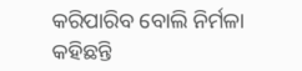କରିପାରିବ ବୋଲି ନିର୍ମଳା କହିଛନ୍ତି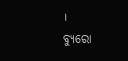।
ବ୍ୟୁରୋ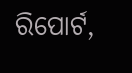ରିପୋର୍ଟ,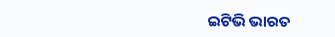ଇଟିଭି ଭାରତ